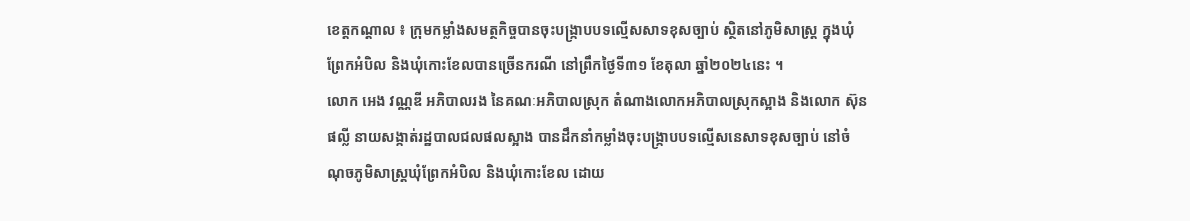ខេត្តកណ្តាល ៖ ក្រុមកម្លាំងសមត្ថកិច្ចបានចុះបង្ក្រាបបទល្មើសសាទខុសច្បាប់ ស្ថិតនៅភូមិសាស្ត្រ ក្នុងឃុំព្រែកអំបិល និងឃុំកោះខែលបានច្រើនករណី នៅព្រឹកថ្ងៃទី៣១ ខែតុលា ឆ្នាំ២០២៤នេះ ។
លោក អេង វណ្ណឌី អភិបាលរង នៃគណៈអភិបាលស្រុក តំណាងលោកអភិបាលស្រុកស្អាង និងលោក ស៊ុន ផល្លី នាយសង្កាត់រដ្ឋបាលជលផលស្អាង បានដឹកនាំកម្លាំងចុះបង្ក្រាបបទល្មើសនេសាទខុសច្បាប់ នៅចំណុចភូមិសាស្ត្រឃុំព្រែកអំបិល និងឃុំកោះខែល ដោយ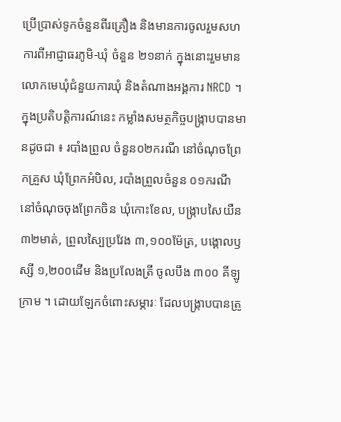ប្រើប្រាស់ទូកចំនួនពីរគ្រឿង និងមានការចូលរួមសហការពីអាជ្ញាធរភូមិ-ឃុំ ចំនួន ២១នាក់ ក្នុងនោះរួមមាន លោកមេឃុំជំនួយការឃុំ និងតំណាងអង្គការ NRCD ។
ក្នុងប្រតិបត្តិការណ៍នេះ កម្លាំងសមត្ថកិច្ចបង្ក្រាបបានមានដូចជា ៖ របាំងព្រួល ចំនួន០២ករណី នៅចំណុចព្រែកគ្រួស ឃុំព្រែកអំបិល, របាំងព្រួលចំនួន ០១ករណី នៅចំណុចចុងព្រែកចិន ឃុំកោះខែល, បង្ក្រាបសៃយឺន ៣២មាត់, ព្រួលស្បៃប្រវែង ៣,១០០ម៉ែត្រ, បង្គោលឫស្សី ១,២០០ដើម និងប្រលែងត្រី ចូលបឹង ៣០០ គីឡូក្រាម ។ ដោយឡែកចំពោះសម្ភារៈ ដែលបង្ក្រាបបានត្រូ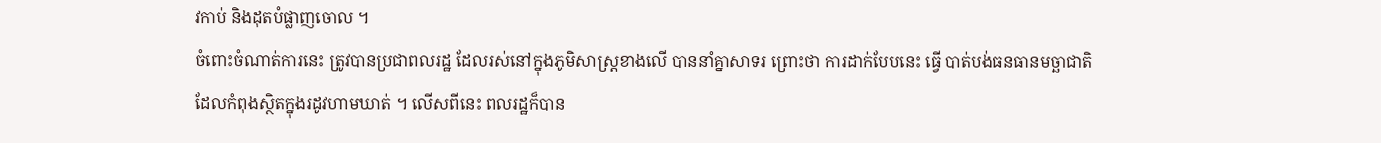វកាប់ និងដុតបំផ្លាញចោល ។
ចំពោះចំណាត់ការនេះ ត្រូវបានប្រជាពលរដ្ឋ ដែលរស់នៅក្នុងភូមិសាស្ត្រខាងលើ បាននាំគ្នាសាទរ ព្រោះថា ការដាក់បែបនេះ ធ្វើ បាត់បង់ធនធានមច្ឆាជាតិ ដែលកំពុងស្ថិតក្នុងរដូវហាមឃាត់ ។ លើសពីនេះ ពលរដ្ឋក៏បាន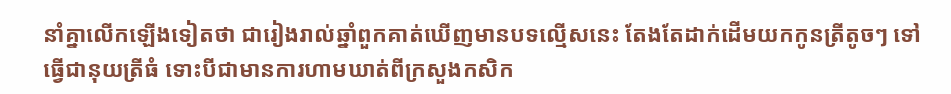នាំគ្នាលើកឡើងទៀតថា ជារៀងរាល់ឆ្នាំពួកគាត់ឃើញមានបទល្មើសនេះ តែងតែដាក់ដើមយកកូនត្រីតូចៗ ទៅធ្វើជានុយត្រីធំ ទោះបីជាមានការហាមឃាត់ពីក្រសួងកសិក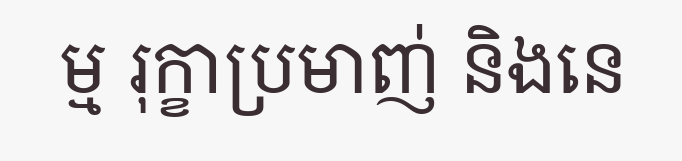ម្ម រុក្ខាប្រមាញ់ និងនេ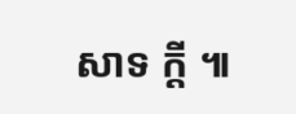សាទ ក្តី ៕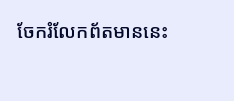ចែករំលែកព័តមាននេះ